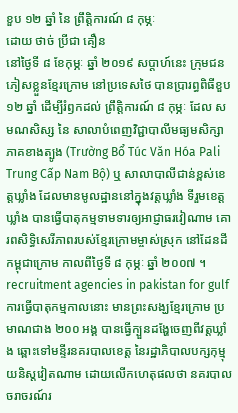ខួប ១២ ឆ្នាំ នៃ ព្រឹត្តិការណ៍ ៨ កុម្ភៈ
ដោយ ថាច់ ប្រីជា គឿន
នៅថ្ងៃទី ៨ ខែកុម្ភៈ ឆ្នាំ ២០១៩ សប្ដាហ៍នេះ ក្រុមជនភៀសខ្លួនខ្មែរក្រោម នៅប្រទេសថៃ បានប្រារព្ធពិធីខួប ១២ ឆ្នាំ ដើម្បីរំឭកដល់ ព្រឹត្តិការណ៍ ៨ កុម្ភៈ ដែល សមណសិស្ស នៃ សាលាបំពេញវិជ្ជាបាលីមធ្យមសិក្សាភាគខាងត្បូង (Trường Bổ Túc Văn Hóa Pali Trung Cấp Nam Bộ) ឬ សាលាបាលីជាន់ខ្ពស់ខេត្តឃ្លាំង ដែលមានមូលដ្ឋាននៅក្នុងវត្តឃ្លាំង ទីរួមខេត្តឃ្លាំង បានធ្វើបាតុកម្មទាមទារឲ្យអាជ្ញាធរវៀណាម គោរពសិទ្ធិសេរីភាពរបស់ខ្មែរក្រោមម្ចាស់ស្រុក នៅដែនដីកម្ពុជាក្រោម កាលពីថ្ងៃទី ៨ កុម្ភៈ ឆ្នាំ ២០០៧ ។ recruitment agencies in pakistan for gulf
ការធ្វើបាតុកម្មកាលនោះ មានព្រះសង្ឃខ្មែរក្រោម ប្រមាណជាង ២០០ អង្គ បានធ្វើក្បួនដង្ហែចេញពីវត្តឃ្លាំង ឆ្ពោះទៅមន្ទីរនគរបាលខេត្ត នៃរដ្ឋាភិបាលបក្សកុម្មុយនិស្តវៀតណាម ដោយលើកហេតុផលថា នគរបាលចរាចរណ៍រ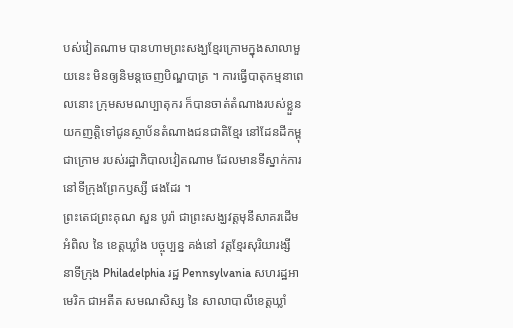បស់វៀតណាម បានហាមព្រះសង្ឃខ្មែរក្រោមក្នុងសាលាមួយនេះ មិនឲ្យនិមន្តចេញបិណ្ឌបាត្រ ។ ការធ្វើបាតុកម្មនាពេលនោះ ក្រុមសមណប្បាតុករ ក៏បានចាត់តំណាងរបស់ខ្លួនយកញត្តិទៅជូនស្ថាប័នតំណាងជនជាតិខ្មែរ នៅដែនដីកម្ពុជាក្រោម របស់រដ្ឋាភិបាលវៀតណាម ដែលមានទីស្នាក់ការនៅទីក្រុងព្រែកឫស្សី ផងដែរ ។
ព្រះតេជព្រះគុណ សួន បូរ៉ា ជាព្រះសង្ឃវត្តមុនីសាគរដើមអំពិល នៃ ខេត្តឃ្លាំង បច្ចុប្បន្ន គង់នៅ វត្តខ្មែរសុរិយារង្សី នាទីក្រុង Philadelphia រដ្ឋ Pennsylvania សហរដ្ឋអាមេរិក ជាអតីត សមណសិស្ស នៃ សាលាបាលីខេត្តឃ្លាំ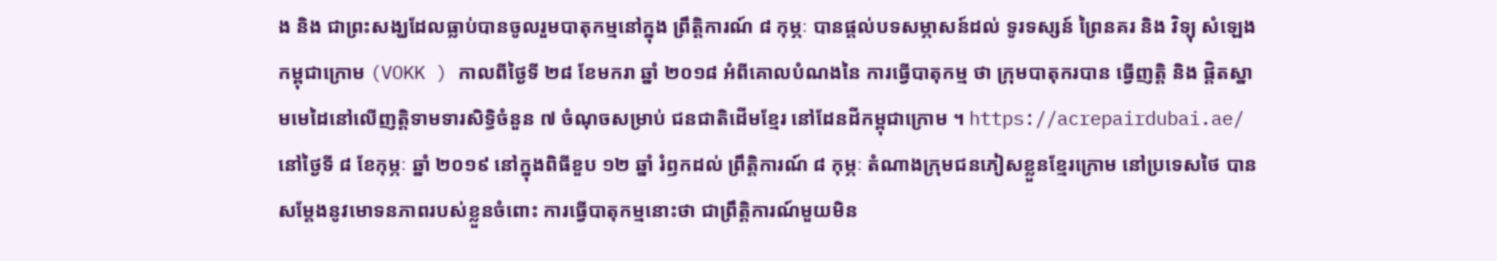ង និង ជាព្រះសង្ឃដែលធ្លាប់បានចូលរួមបាតុកម្មនៅក្នុង ព្រឹត្តិការណ៍ ៨ កុម្ភៈ បានផ្ដល់បទសម្ភាសន៍ដល់ ទូរទស្សន៍ ព្រៃនគរ និង វិទ្យុ សំឡេង កម្ពុជាក្រោម (VOKK ) កាលពីថ្ងៃទី ២៨ ខែមករា ឆ្នាំ ២០១៨ អំពីគោលបំណងនៃ ការធ្វើបាតុកម្ម ថា ក្រុមបាតុករបាន ធ្វើញត្តិ និង ផ្តិតស្នាមមេដៃនៅលើញត្តិទាមទារសិទ្ធិចំនួន ៧ ចំណុចសម្រាប់ ជនជាតិដើមខ្មែរ នៅដែនដីកម្ពុជាក្រោម ។ https://acrepairdubai.ae/
នៅថ្ងៃទី ៨ ខែកុម្ភៈ ឆ្នាំ ២០១៩ នៅក្នុងពិធីខួប ១២ ឆ្នាំ រំឭកដល់ ព្រឹត្តិការណ៍ ៨ កុម្ភៈ តំណាងក្រុមជនភៀសខ្លួនខ្មែរក្រោម នៅប្រទេសថៃ បានសម្ដែងនូវមោទនភាពរបស់ខ្លួនចំពោះ ការធ្វើបាតុកម្មនោះថា ជាព្រឹត្តិការណ៍មួយមិន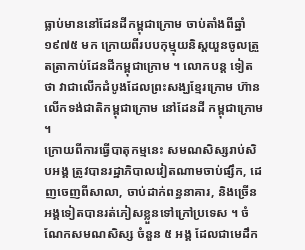ធ្លាប់មាននៅដែនដីកម្ពុជាក្រោម ចាប់តាំងពីឆ្នាំ ១៩៧៥ មក ក្រោយពីរបបកុម្មុយនិស្តយួនចូលត្រួតត្រាកាប់ដែនដីកម្ពុជាក្រោម ។ លោកបន្ត ទៀតថា វាជាលើកដំបូងដែលព្រះសង្ឃខ្មែរក្រោម ហ៊ានលើកទង់ជាតិកម្ពុជាក្រោម នៅដែនដី កម្ពុជាក្រោម ។
ក្រោយពីការធ្វើបាតុកម្មនេះ សមណសិស្សរាប់សិបអង្គ ត្រូវបានរដ្ឋាភិបាលវៀតណាមចាប់ផ្សឹក, ដេញចេញពីសាលា, ចាប់ដាក់ពន្ធនាគារ, និងច្រើនអង្គទៀតបានរត់ភៀសខ្លួនទៅក្រៅប្រទេស ។ ចំណែកសមណសិស្ស ចំនួន ៥ អង្គ ដែលជាមេដឹក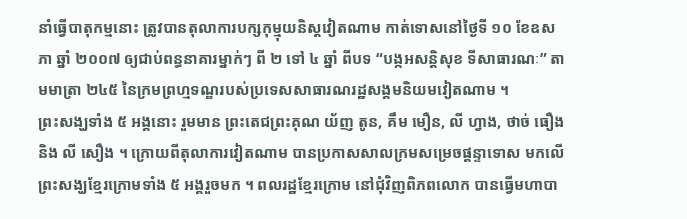នាំធ្វើបាតុកម្មនោះ ត្រូវបានតុលាការបក្សកុម្មុយនិស្តវៀតណាម កាត់ទោសនៅថ្ងៃទី ១០ ខែឧសភា ឆ្នាំ ២០០៧ ឲ្យជាប់ពន្ធនាគារម្នាក់ៗ ពី ២ ទៅ ៤ ឆ្នាំ ពីបទ “បង្កអសន្តិសុខ ទីសាធារណៈ” តាមមាត្រា ២៤៥ នៃក្រមព្រហ្មទណ្ឌរបស់ប្រទេសសាធារណរដ្ឋសង្គមនិយមវៀតណាម ។
ព្រះសង្ឃទាំង ៥ អង្គនោះ រួមមាន ព្រះតេជព្រះគុណ យ័ញ តូន, គឹម មឿន, លី ហ្វាង, ថាច់ ធឿង និង លី សឿង ។ ក្រោយពីតុលាការវៀតណាម បានប្រកាសសាលក្រមសម្រេចផ្តន្ទាទោស មកលើព្រះសង្ឃខ្មែរក្រោមទាំង ៥ អង្គរួចមក ។ ពលរដ្ឋខ្មែរក្រោម នៅជុំវិញពិភពលោក បានធ្វើមហាបា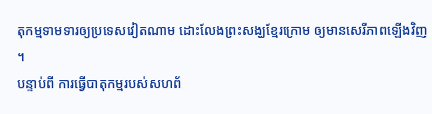តុកម្មទាមទារឲ្យប្រទេសវៀតណាម ដោះលែងព្រះសង្ឃខ្មែរក្រោម ឲ្យមានសេរីភាពឡើងវិញ ។
បន្ទាប់ពី ការធ្វើបាតុកម្មរបស់សហព័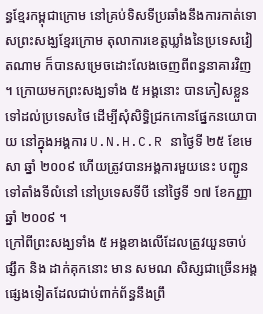ន្ធខ្មែរកម្ពុជាក្រោម នៅគ្រប់ទិសទីប្រឆាំងនឹងការកាត់ទោសព្រះសង្ឃខ្មែរក្រោម តុលាការខេត្តឃ្លាំងនៃប្រទេសវៀតណាម ក៏បានសម្រេចដោះលែងចេញពីពន្ធនាគារវិញ ។ ក្រោយមកព្រះសង្ឃទាំង ៥ អង្គនោះ បានភៀសខ្លួនទៅដល់ប្រទេសថៃ ដើម្បីសុំសិទ្ធិជ្រកកោនផ្នែកនយោបាយ នៅក្នុងអង្គការ U.N.H.C.R នាថ្ងៃទី ២៥ ខែមេសា ឆ្នាំ ២០០៩ ហើយត្រូវបានអង្គការមួយនេះ បញ្ជូនទៅតាំងទីលំនៅ នៅប្រទេសទីបី នៅថ្ងៃទី ១៧ ខែកញ្ញា ឆ្នាំ ២០០៩ ។
ក្រៅពីព្រះសង្ឃទាំង ៥ អង្គខាងលើដែលត្រូវយួនចាប់ផ្សឹក និង ដាក់គុកនោះ មាន សមណ សិស្សជាច្រើនអង្គផ្សេងទៀតដែលជាប់ពាក់ព័ន្ធនឹងព្រឹ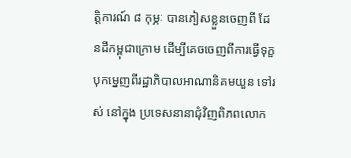ត្តិការណ៍ ៨ កុម្ភៈ បានភៀសខ្លួនចេញពី ដែនដីកម្ពុជាក្រោម ដើម្បីគេចចេញពីការធ្វើទុក្ខបុកម្នេញពីរដ្ឋាភិបាលអាណានិគមយួន ទៅរស់ នៅក្នុង ប្រទេសនានាជុំវិញពិភពលោក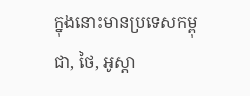ក្នុងនោះមានប្រទេសកម្ពុជា, ថៃ, អូស្តា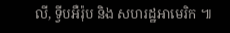លី, ទ្វីបអឺរ៉ុប និង សហរដ្ឋអាមេរិក ៕